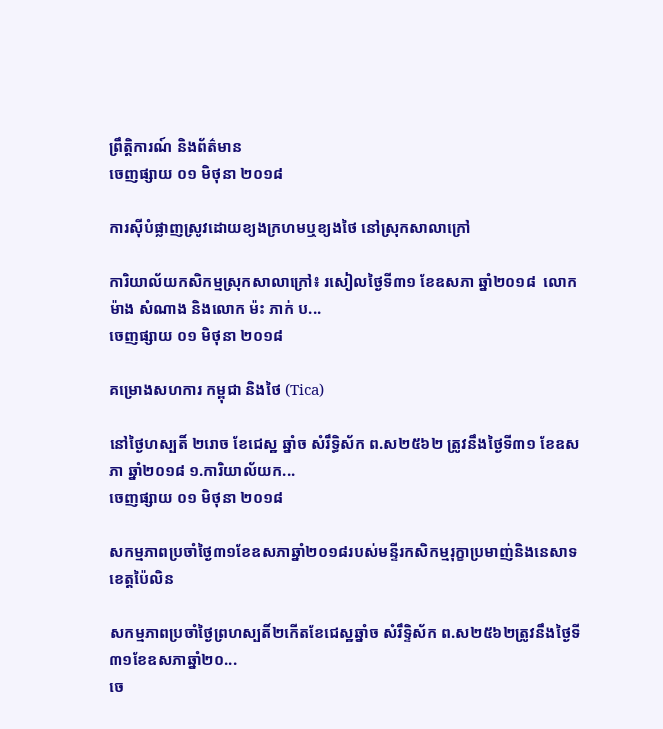ព្រឹត្តិការណ៍ និងព័ត៌មាន
ចេញផ្សាយ ០១ មិថុនា ២០១៨

ការស៊ីបំផ្លាញស្រូវដោយខ្យងក្រហមឬខ្យងថៃ នៅស្រុកសាលាក្រៅ

ការិយាល័យកសិកម្មស្រុកសាលាក្រៅ៖ រសៀលថ្ងៃទី៣១ ខែឧសភា ឆ្នាំ២០១៨  លោក ម៉ាង សំណាង និងលោក ម៉ះ ភាក់ ប...
ចេញផ្សាយ ០១ មិថុនា ២០១៨

គម្រោងសហការ កម្ពុជា និងថៃ (Tica)

នៅថ្ងៃហស្បតិ៍ ២រោច ខែជេស្ឋ ឆ្នាំច សំរឹទ្ធិស័ក ព.ស២៥៦២ ត្រូវនឹងថ្ងៃទី៣១ ខែឧសភា ឆ្នាំ២០១៨ ១.ការិយាល័យក...
ចេញផ្សាយ ០១ មិថុនា ២០១៨

សកម្មភាពប្រចាំថ្ងៃ៣១ខែឧសភាឆ្នាំ២០១៨របស់មន្ទីរកសិកម្មរុក្ខាប្រមាញ់និងនេសាទខេត្តប៉ៃលិន

សកម្មភាពប្រចាំថ្ងៃព្រហស្បតិ៍២កើតខែជេស្ឋឆ្នាំច សំរឹទ្ទិស័ក ព.ស២៥៦២ត្រូវនឹងថ្ងៃទី៣១ខែឧសភាឆ្នាំ២០...
ចេ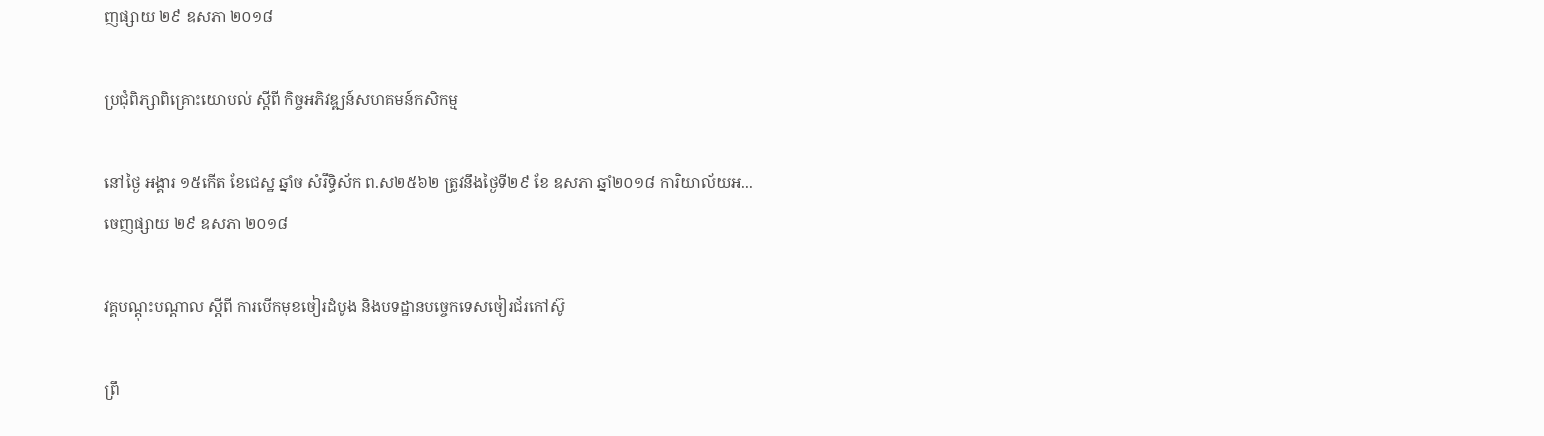ញផ្សាយ ២៩ ឧសភា ២០១៨

ប្រជុំពិភ្សាពិគ្រោះយោបល់ ស្តីពី កិច្ចអភិវឌ្ឍន៍សហគមន៍កសិកម្ម

នៅថ្ងៃ អង្គារ ១៥កើត ខែជេស្ឋ ឆ្នាំច សំរឹទ្ធិស័ក ព.ស២៥៦២ ត្រូវនឹងថ្ងៃទី២៩ ខែ ឧសភា ឆ្នាំ២០១៨ ការិយាល័យអ...
ចេញផ្សាយ ២៩ ឧសភា ២០១៨

វគ្គបណ្ដុះបណ្ដាល ស្ដីពី ការបើកមុខចៀរដំបូង និងបទដ្ឋានបច្ចេកទេសចៀរជ័រកៅស៊ូ

ព្រឹ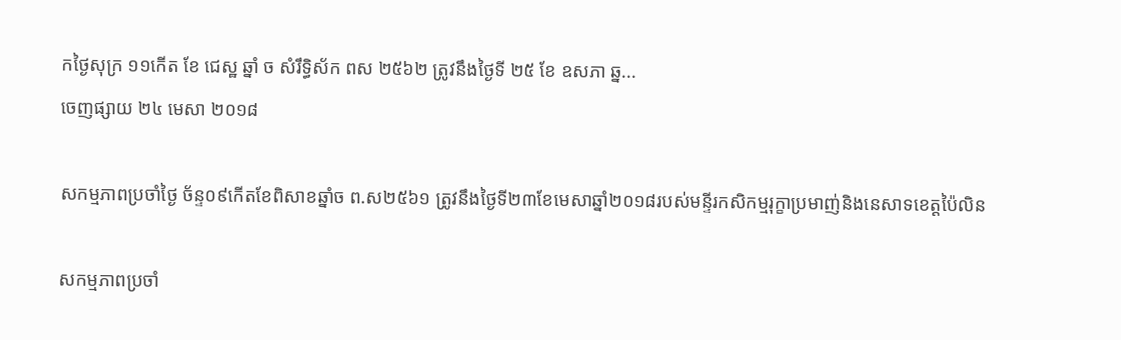កថ្ងៃសុក្រ ១១កើត ខែ ជេស្ឋ ឆ្នាំ ច សំរឹទ្ធិស័ក ពស ២៥៦២ ត្រូវនឹងថ្ងៃទី ២៥ ខែ ឧសភា ឆ្ន...
ចេញផ្សាយ ២៤ មេសា ២០១៨

សកម្មភាពប្រចាំថ្ងៃ ច័ន្ទ០៩កើតខែពិសាខឆ្នាំច ព.ស២៥៦១ ត្រូវនឹងថ្ងៃទី២៣ខែមេសាឆ្នាំ២០១៨របស់មន្ទីរកសិកម្មរុក្ខាប្រមាញ់និងនេសាទខេត្តប៉ៃលិន

សកម្មភាពប្រចាំ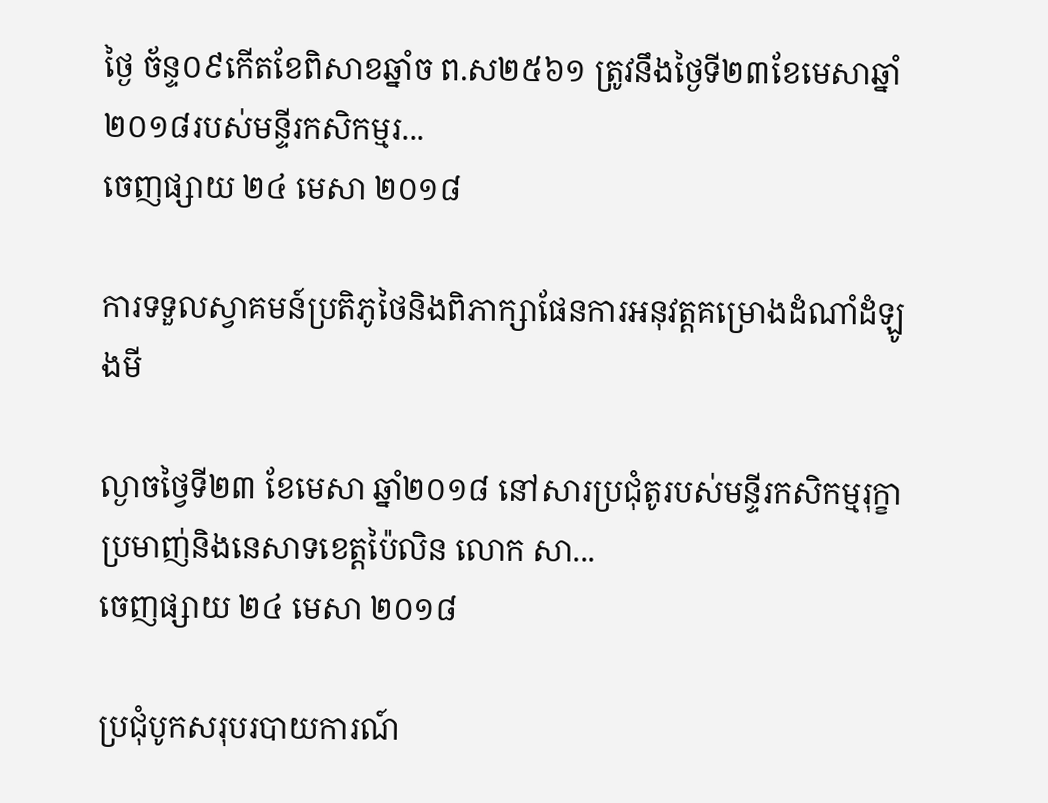ថ្ងៃ ច័ន្ទ០៩កើតខែពិសាខឆ្នាំច ព.ស២៥៦១ ត្រូវនឹងថ្ងៃទី២៣ខែមេសាឆ្នាំ២០១៨របស់មន្ទីរកសិកម្មរ...
ចេញផ្សាយ ២៤ មេសា ២០១៨

ការទទួលស្វាគមន៍ប្រតិភូថៃនិងពិភាក្សាផែនការអនុវត្តគម្រោងដំណាំដំឡូងមី

ល្ងាចថ្វៃទី២៣ ខែមេសា ឆ្នាំ២០១៨ នៅសារប្រជុំតូរបស់មន្ទីរកសិកម្មរុក្ខាប្រមាញ់និងនេសាទខេត្តប៉ៃលិន លោក សា...
ចេញផ្សាយ ២៤ មេសា ២០១៨

ប្រជុំបូកសរុបរបាយការណ៍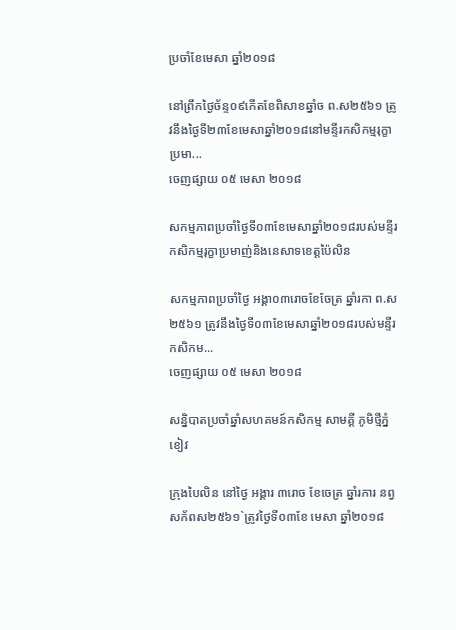ប្រចាំខែមេសា ឆ្នាំ២០១៨

នៅព្រឹកថ្ងៃច័ន្ទ០៩កើតខែពិសាខឆ្នាំច ព.ស២៥៦១ ត្រូវនឹងថ្ងៃទី២៣ខែមេសាឆ្នាំ២០១៨នៅមន្ទីរកសិកម្មរុក្ខាប្រមា...
ចេញផ្សាយ ០៥ មេសា ២០១៨

សកម្មភាពប្រចាំថ្ងៃទី០៣ខែមេសាឆ្នាំ២០១៨របស់មន្ទីរកសិកម្មរុក្ខាប្រមាញ់និងនេសាទខេត្តប៉ៃលិន

សកម្មភាពប្រចាំថ្ងៃ អង្គា០៣រោចខែចែត្រ ឆ្នាំរកា ព.ស២៥៦១ ត្រូវនឹងថ្ងៃទី០៣ខែមេសាឆ្នាំ២០១៨របស់មន្ទីរកសិកម...
ចេញផ្សាយ ០៥ មេសា ២០១៨

សន្និបាតប្រចាំឆ្នាំសហគមន៍កសិកម្ម សាមគ្គី ភូមិថ្មីភ្នំខៀវ

ក្រុងបៃលិន នៅថ្ងៃ អង្គារ ៣រោច ខែចេត្រ ឆ្នាំរការ នព្វសក័ពស២៥៦១`ត្រូវថ្ងៃទី០៣ខែ មេសា ឆ្នាំ២០១៨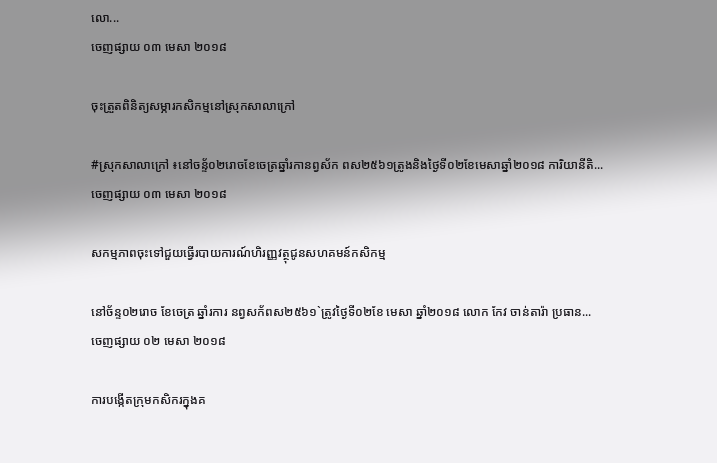លោ...
ចេញផ្សាយ ០៣ មេសា ២០១៨

ចុះត្រួតពិនិត្យសម្ភារកសិកម្មនៅស្រុកសាលាក្រៅ

#ស្រុកសាលាក្រៅ ៖នៅចន្ទ័០២រោចខែចេត្រឆ្នាំរកានព្វស័ក ពស២៥៦១ត្រូងនិងថ្ងៃទី០២ខែមេសាឆ្នាំ២០១៨ ការិយានីតិ...
ចេញផ្សាយ ០៣ មេសា ២០១៨

សកម្មភាពចុះទៅជួយធ្វើរបាយការណ៍ហិរញ្ញវត្ថុជូនសហគមន៍កសិកម្ម

នៅច័ន្ទ០២រោច ខែចេត្រ ឆ្នាំរការ នព្វសក័ពស២៥៦១`ត្រូវថ្ងៃទី០២ខែ មេសា ឆ្នាំ២០១៨ លោក កែវ ចាន់តារ៉ា ប្រធាន...
ចេញផ្សាយ ០២ មេសា ២០១៨

ការបង្កើតក្រុមកសិករក្នុងគ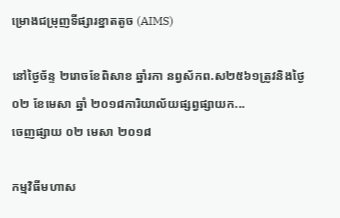ម្រោងជម្រុញទីផ្សារខ្នាតតូច (AIMS)

នៅថ្ងៃច័ន្ទ ២រោចខែពិសាខ ឆ្នាំរកា នព្វស័កព.ស២៥៦១ត្រូវនិងថ្ងៃ០២ ខែមេសា ឆ្នាំ ២០១៨ការិយាល័យផ្សព្វផ្សាយក...
ចេញផ្សាយ ០២ មេសា ២០១៨

កម្មវិធីមហាស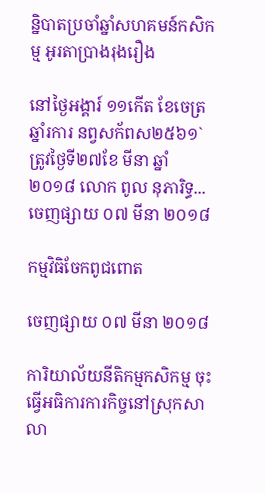ន្និបាតប្រចាំឆ្នាំសហគមន៍កសិកម្ម អូរតាប្រាងរុងរឿង

នៅថ្ងៃអង្គារ៍ ១១កើត ខែចេត្រ ឆ្នាំរការ នព្វសក័ពស២៥៦១`ត្រូវថ្ងៃទី២៧ខែ មីនា ឆ្នាំ២០១៨ លោក ពូល នុភារិទ្ធ...
ចេញផ្សាយ ០៧ មីនា ២០១៨

កម្មវិធិចែកពូជពោត

ចេញផ្សាយ ០៧ មីនា ២០១៨

ការិយាល័យនីតិកម្មកសិកម្ម ចុះធ្វើអធិការការកិច្ចនៅស្រុកសាលា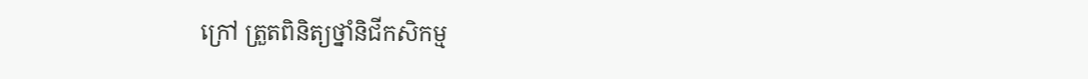ក្រៅ ត្រួតពិនិត្យថ្នាំនិជីកសិកម្ម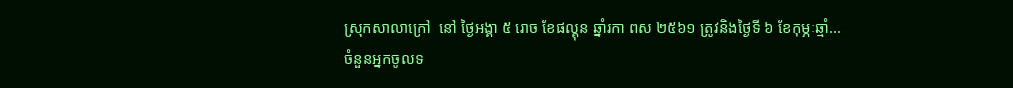ស្រុកសាលាក្រៅ  នៅ ថ្ងៃអង្គា ៥ រោច ខែផល្គុន ឆ្នាំរកា ពស ២៥៦១ ត្រូវនិងថ្ងៃទី ៦ ខែកុម្ភៈឆ្មាំ...
ចំនួនអ្នកចូលទ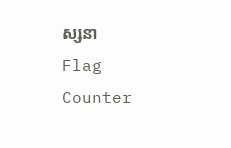ស្សនា
Flag Counter